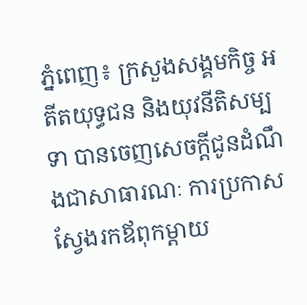ភ្នំពេញ៖ ក្រសួងសង្គមកិច្ច អតីតយុទ្ធជន និងយុវនីតិសម្បទា បានចេញសេចក្តីជូនដំណឹងជាសាធារណៈ ការប្រកាសស្វែងរកឪពុកម្តាយ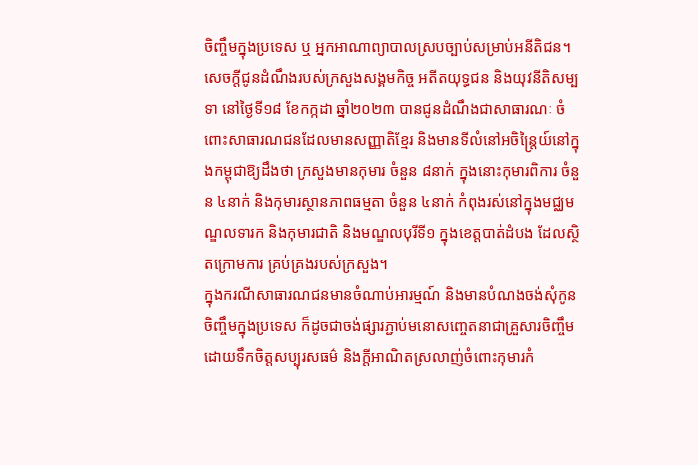ចិញ្ចឹមក្នុងប្រទេស ឬ អ្នកអាណាព្យាបាលស្របច្បាប់សម្រាប់អនីតិជន។
សេចក្តីជូនដំណឹងរបស់ក្រសួងសង្គមកិច្ច អតីតយុទ្ធជន និងយុវនីតិសម្បទា នៅថ្ងៃទី១៨ ខែកក្កដា ឆ្នាំ២០២៣ បានជូនដំណឹងជាសាធារណៈ ចំពោះសាធារណជនដែលមានសញ្ញាតិខ្មែរ និងមានទីលំនៅអចិន្ត្រៃយ៍នៅក្នុងកម្ពុជាឱ្យដឹងថា ក្រសួងមានកុមារ ចំនួន ៨នាក់ ក្នុងនោះកុមារពិការ ចំនួន ៤នាក់ និងកុមារស្ថានភាពធម្មតា ចំនួន ៤នាក់ កំពុងរស់នៅក្នុងមជ្ឈមណ្ឌលទារក និងកុមារជាតិ និងមណ្ឌលបុរីទី១ ក្នុងខេត្តបាត់ដំបង ដែលស្ថិតក្រោមការ គ្រប់គ្រងរបស់ក្រសួង។
ក្នុងករណីសាធារណជនមានចំណាប់អារម្មណ៍ និងមានបំណងចង់សុំកូនចិញ្ចឹមក្នុងប្រទេស ក៏ដូចជាចង់ផ្សារភ្ជាប់មនោសញ្ចេតនាជាគ្រួសារចិញ្ចឹម ដោយទឹកចិត្តសប្បុរសធម៌ និងក្តីអាណិតស្រលាញ់ចំពោះកុមារកំ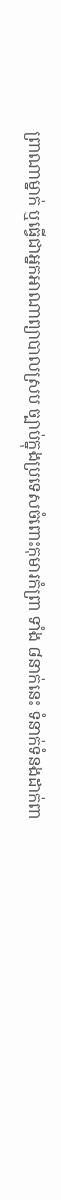ព្រាណាម្នាក់ ឬធ្វើជាអ្នកអាណាព្យាបាលស្រប ច្បាប់ក្នុងប្រទេសចំពោះកុមារកំព្រា ទាំង ៨នាក់នេះ ទំនាក់ទំនងដាក់ពា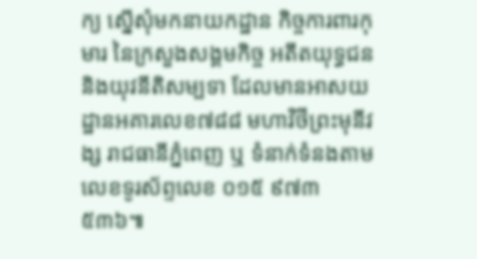ក្យ ស្នើសុំមកនាយកដ្ឋាន កិច្ចការពារកុមារ នៃក្រសួងសង្គមកិច្ច អតីតយុទ្ធជន និងយុវនីតិសម្បទា ដែលមានអាសយដ្ឋានអគារលេខ៧៨៨ មហាវិថីព្រះមុនីវង្ស រាជធានីភ្នំពេញ ឬ ទំនាក់ទំនងតាមលេខទូរស័ព្ទលេខ ០១៥ ៩៧៣ ៥៣៦៕